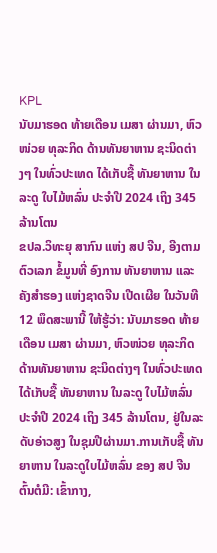KPL
ນັບມາຮອດ ທ້າຍເດືອນ ເມສາ ຜ່ານມາ, ຫົວໜ່ວຍ ທຸລະກິດ ດ້ານທັນຍາຫານ ຊະນິດຕ່າງໆ ໃນທົ່ວປະເທດ ໄດ້ເກັບຊື້ ທັນຍາຫານ ໃນລະດູ ໃບໄມ້ຫລົ່ນ ປະຈໍາປີ 2024 ເຖິງ 345 ລ້ານໂຕນ
ຂປລ.ວິທະຍຸ ສາກົນ ແຫ່ງ ສປ ຈີນ, ອີງຕາມ ຕົວເລກ ຂໍ້ມູນທີ່ ອົງການ ທັນຍາຫານ ແລະ ຄັງສໍາຮອງ ແຫ່ງຊາດຈີນ ເປີດເຜີຍ ໃນວັນທີ 12 ພຶດສະພານີ້ ໃຫ້ຮູ້ວ່າ: ນັບມາຮອດ ທ້າຍເດືອນ ເມສາ ຜ່ານມາ, ຫົວໜ່ວຍ ທຸລະກິດ ດ້ານທັນຍາຫານ ຊະນິດຕ່າງໆ ໃນທົ່ວປະເທດ ໄດ້ເກັບຊື້ ທັນຍາຫານ ໃນລະດູ ໃບໄມ້ຫລົ່ນ ປະຈໍາປີ 2024 ເຖິງ 345 ລ້ານໂຕນ, ຢູ່ໃນລະດັບອ່າວສູງ ໃນຊຸມປີຜ່ານມາ.ການເກັບຊື້ ທັນຍາຫານ ໃນລະດູໃບໄມ້ຫລົ່ນ ຂອງ ສປ ຈີນ ຕົ້ນຕໍມີ: ເຂົ້າກາງ,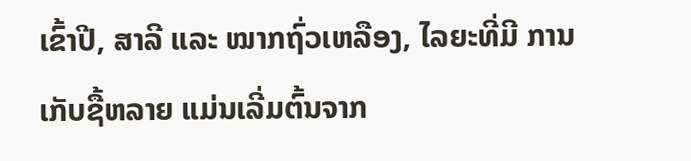ເຂົ້າປີ, ສາລີ ແລະ ໝາກຖົ່ວເຫລືອງ, ໄລຍະທີ່ມີ ການເກັບຊື້ຫລາຍ ແມ່ນເລີ່ມຕົ້ນຈາກ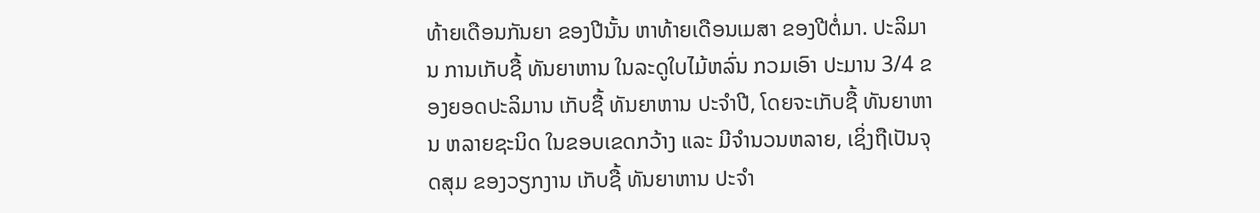ທ້າຍເດືອນກັນຍາ ຂອງປີນັ້ນ ຫາທ້າຍເດືອນເມສາ ຂອງປີຕໍ່ມາ. ປະລິມານ ການເກັບຊື້ ທັນຍາຫານ ໃນລະດູໃບໄມ້ຫລົ່ນ ກວມເອົາ ປະມານ 3/4 ຂອງຍອດປະລິມານ ເກັບຊື້ ທັນຍາຫານ ປະຈໍາປີ, ໂດຍຈະເກັບຊື້ ທັນຍາຫານ ຫລາຍຊະນິດ ໃນຂອບເຂດກວ້າງ ແລະ ມີຈໍານວນຫລາຍ, ເຊິ່ງຖືເປັນຈຸດສຸມ ຂອງວຽກງານ ເກັບຊື້ ທັນຍາຫານ ປະຈໍາ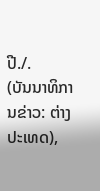ປີ./.
(ບັນນາທິການຂ່າວ: ຕ່າງປະເທດ),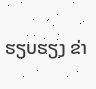ຮຽບຮຽງ ຂ່າ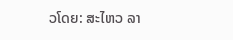ວໂດຍ: ສະໄຫວ ລາ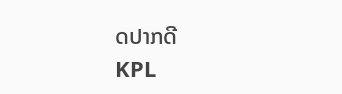ດປາກດີ
KPL